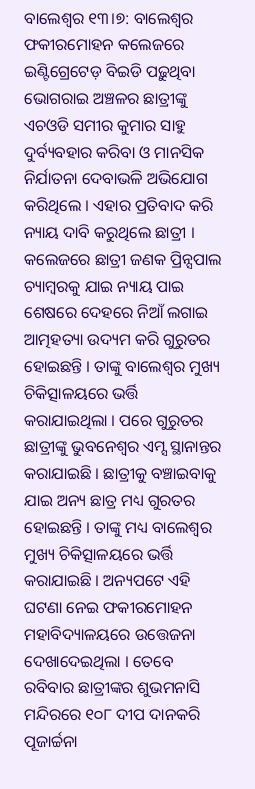ବାଲେଶ୍ବର ୧୩।୭: ବାଲେଶ୍ବର ଫକୀରମୋହନ କଲେଜରେ ଇଣ୍ଟିଗ୍ରେଟେଡ଼ ବିଇଡି ପଢ଼ୁଥିବା ଭୋଗରାଇ ଅଞ୍ଚଳର ଛାତ୍ରୀଙ୍କୁ ଏଚଓଡି ସମୀର କୁମାର ସାହୁ ଦୁର୍ବ୍ୟବହାର କରିବା ଓ ମାନସିକ ନିର୍ଯାତନା ଦେବାଭଳି ଅଭିଯୋଗ କରିଥିଲେ । ଏହାର ପ୍ରତିବାଦ କରି ନ୍ୟାୟ ଦାବି କରୁଥିଲେ ଛାତ୍ରୀ । କଲେଜରେ ଛାତ୍ରୀ ଜଣକ ପ୍ରିନ୍ସପାଲ ଚ୍ୟାମ୍ବରକୁ ଯାଇ ନ୍ୟାୟ ପାଇ ଶେଷରେ ଦେହରେ ନିଆଁ ଲଗାଇ ଆତ୍ମହତ୍ୟା ଉଦ୍ୟମ କରି ଗୁରୁତର ହୋଇଛନ୍ତି । ତାଙ୍କୁ ବାଲେଶ୍ବର ମୁଖ୍ୟ ଚିକିତ୍ସାଳୟରେ ଭର୍ତ୍ତି କରାଯାଇଥିଲା । ପରେ ଗୁରୁତର ଛାତ୍ରୀଙ୍କୁ ଭୁବନେଶ୍ବର ଏମ୍ସ ସ୍ଥାନାନ୍ତର କରାଯାଇଛି । ଛାତ୍ରୀକୁ ବଞ୍ଚାଇବାକୁ ଯାଇ ଅନ୍ୟ ଛାତ୍ର ମଧ୍ୟ ଗୁରତର ହୋଇଛନ୍ତି । ତାଙ୍କୁ ମଧ୍ୟ ବାଲେଶ୍ବର ମୁଖ୍ୟ ଚିକିତ୍ସାଳୟରେ ଭର୍ତ୍ତି କରାଯାଇଛି । ଅନ୍ୟପଟେ ଏହି ଘଟଣା ନେଇ ଫକୀରମୋହନ ମହାବିଦ୍ୟାଳୟରେ ଉତ୍ତେଜନା ଦେଖାଦେଇଥିଲା । ତେବେ ରବିବାର ଛାତ୍ରୀଙ୍କର ଶୁଭମନାସି ମନ୍ଦିରରେ ୧୦୮ ଦୀପ ଦାନକରି ପୂଜାର୍ଚ୍ଚନା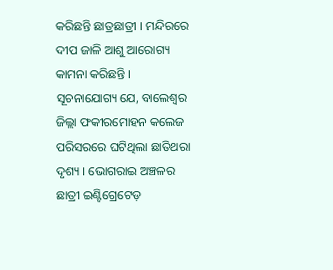କରିଛନ୍ତି ଛାତ୍ରଛାତ୍ରୀ । ମନ୍ଦିରରେ ଦୀପ ଜାଳି ଆଶୁ ଆରୋଗ୍ୟ କାମନା କରିଛନ୍ତି ।
ସୂଚନାଯୋଗ୍ୟ ଯେ, ବାଲେଶ୍ୱର ଜିଲ୍ଲା ଫକୀରମୋହନ କଲେଜ ପରିସରରେ ଘଟିଥିଲା ଛାତିଥରା ଦୃଶ୍ୟ । ଭୋଗରାଇ ଅଞ୍ଚଳର ଛାତ୍ରୀ ଇଣ୍ଟିଗ୍ରେଟେଡ଼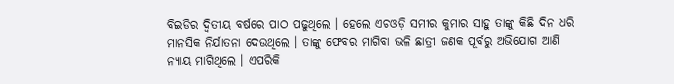ବିଇଡିର ଦ୍ୱିତୀୟ ବର୍ଷରେ ପାଠ ପଢୁଥିଲେ । ହେଲେ ଏଚଓଡ଼ି ସମୀର କୁମାର ସାହୁ ତାଙ୍କୁ କିଛି ଦିନ ଧରି ମାନସିକ ନିର୍ଯାତନା ଦେଉଥିଲେ । ତାଙ୍କୁ ଫେବର ମାଗିବା ଭଳି ଛାତ୍ରୀ ଜଣକ ପୂର୍ବରୁ ଅଭିଯୋଗ ଆଣି ନ୍ୟାୟ ମାଗିଥିଲେ । ଏପରିକି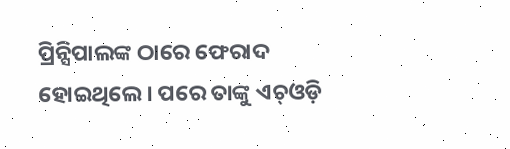ପ୍ରିନ୍ସିପାଲଙ୍କ ଠାରେ ଫେରାଦ ହୋଇଥିଲେ । ପରେ ତାଙ୍କୁ ଏଚ୍ଓଡ଼ି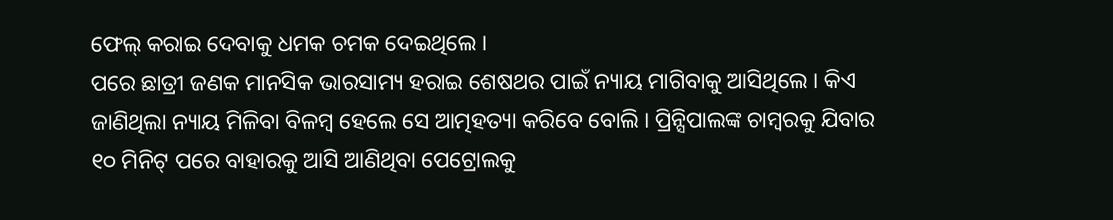ଫେଲ୍ କରାଇ ଦେବାକୁ ଧମକ ଚମକ ଦେଇଥିଲେ ।
ପରେ ଛାତ୍ରୀ ଜଣକ ମାନସିକ ଭାରସାମ୍ୟ ହରାଇ ଶେଷଥର ପାଇଁ ନ୍ୟାୟ ମାଗିବାକୁ ଆସିଥିଲେ । କିଏ ଜାଣିଥିଲା ନ୍ୟାୟ ମିଳିବା ବିଳମ୍ବ ହେଲେ ସେ ଆତ୍ମହତ୍ୟା କରିବେ ବୋଲି । ପ୍ରିନ୍ସିପାଲଙ୍କ ଚାମ୍ବରକୁ ଯିବାର ୧୦ ମିନିଟ୍ ପରେ ବାହାରକୁ ଆସି ଆଣିଥିବା ପେଟ୍ରୋଲକୁ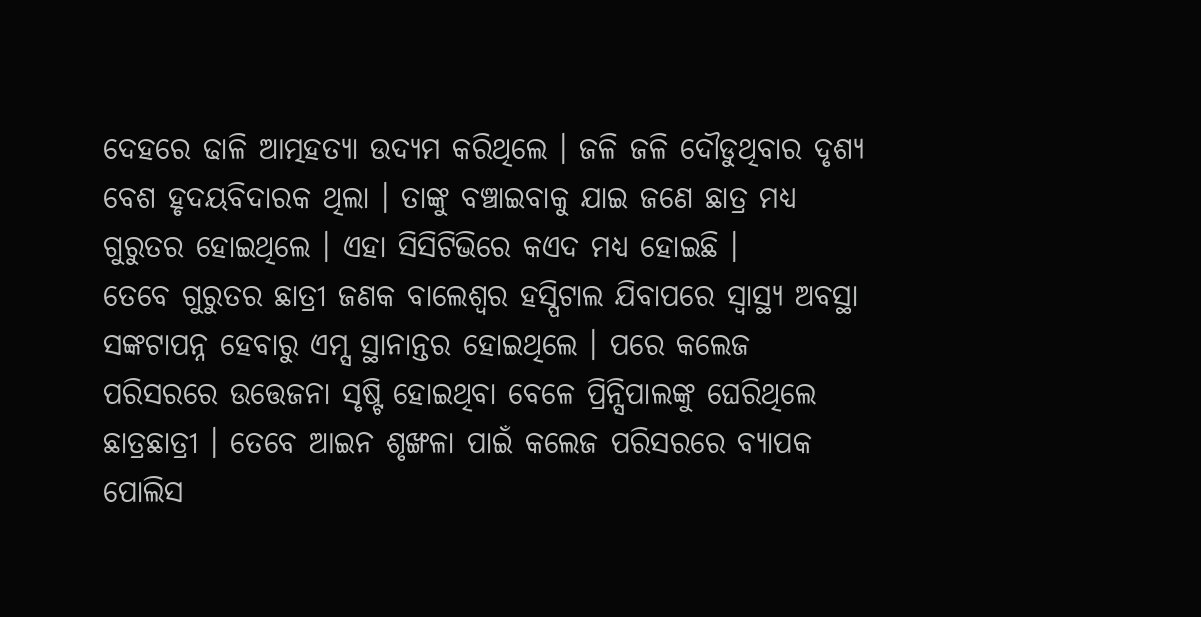ଦେହରେ ଢାଳି ଆତ୍ମହତ୍ୟା ଉଦ୍ୟମ କରିଥିଲେ । ଜଳି ଜଳି ଦୌଡୁଥିବାର ଦୃଶ୍ୟ ବେଶ ହୃଦୟବିଦାରକ ଥିଲା । ତାଙ୍କୁ ବଞ୍ଚାଇବାକୁ ଯାଇ ଜଣେ ଛାତ୍ର ମଧ୍ୟ ଗୁରୁତର ହୋଇଥିଲେ । ଏହା ସିସିଟିଭିରେ କଏଦ ମଧ୍ୟ ହୋଇଛି ।
ତେବେ ଗୁରୁତର ଛାତ୍ରୀ ଜଣକ ବାଲେଶ୍ୱର ହସ୍ପିଟାଲ ଯିବାପରେ ସ୍ୱାସ୍ଥ୍ୟ ଅବସ୍ଥା ସଙ୍କଟାପନ୍ନ ହେବାରୁ ଏମ୍ସ ସ୍ଥାନାନ୍ତର ହୋଇଥିଲେ । ପରେ କଲେଜ ପରିସରରେ ଉତ୍ତେଜନା ସୃଷ୍ଟି ହୋଇଥିବା ବେଳେ ପ୍ରିନ୍ସିପାଲଙ୍କୁ ଘେରିଥିଲେ ଛାତ୍ରଛାତ୍ରୀ । ତେବେ ଆଇନ ଶୃଙ୍ଖଳା ପାଇଁ କଲେଜ ପରିସରରେ ବ୍ୟାପକ ପୋଲିସ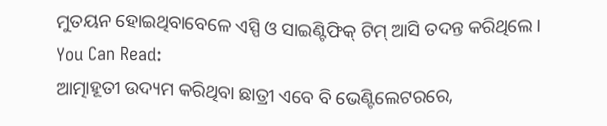ମୁତୟନ ହୋଇଥିବାବେଳେ ଏସ୍ପି ଓ ସାଇଣ୍ଟିଫିକ୍ ଟିମ୍ ଆସି ତଦନ୍ତ କରିଥିଲେ ।
You Can Read:
ଆତ୍ମାହୂତୀ ଉଦ୍ୟମ କରିଥିବା ଛାତ୍ରୀ ଏବେ ବି ଭେଣ୍ଟିଲେଟରରେ,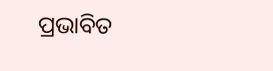ପ୍ରଭାବିତ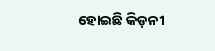ହୋଇଛି କିଡ଼ନୀ